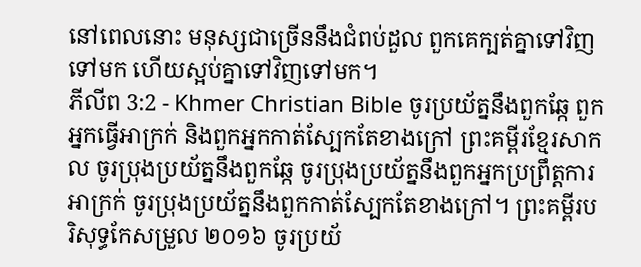នៅពេលនោះ មនុស្សជាច្រើននឹងជំពប់ដួល ពួកគេក្បត់គ្នាទៅវិញទៅមក ហើយស្អប់គ្នាទៅវិញទៅមក។
ភីលីព 3:2 - Khmer Christian Bible ចូរប្រយ័ត្ននឹងពួកឆ្កែ ពួកអ្នកធ្វើអាក្រក់ និងពួកអ្នកកាត់ស្បែកតែខាងក្រៅ ព្រះគម្ពីរខ្មែរសាកល ចូរប្រុងប្រយ័ត្ននឹងពួកឆ្កែ ចូរប្រុងប្រយ័ត្ននឹងពួកអ្នកប្រព្រឹត្តការអាក្រក់ ចូរប្រុងប្រយ័ត្ននឹងពួកកាត់ស្បែកតែខាងក្រៅ។ ព្រះគម្ពីរបរិសុទ្ធកែសម្រួល ២០១៦ ចូរប្រយ័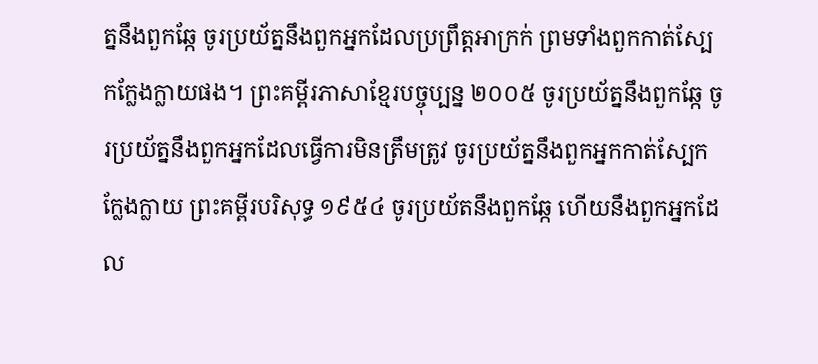ត្ននឹងពួកឆ្កែ ចូរប្រយ័ត្ននឹងពួកអ្នកដែលប្រព្រឹត្តអាក្រក់ ព្រមទាំងពួកកាត់ស្បែកក្លែងក្លាយផង។ ព្រះគម្ពីរភាសាខ្មែរបច្ចុប្បន្ន ២០០៥ ចូរប្រយ័ត្ននឹងពួកឆ្កែ ចូរប្រយ័ត្ននឹងពួកអ្នកដែលធ្វើការមិនត្រឹមត្រូវ ចូរប្រយ័ត្ននឹងពួកអ្នកកាត់ស្បែកក្លែងក្លាយ ព្រះគម្ពីរបរិសុទ្ធ ១៩៥៤ ចូរប្រយ័តនឹងពួកឆ្កែ ហើយនឹងពួកអ្នកដែល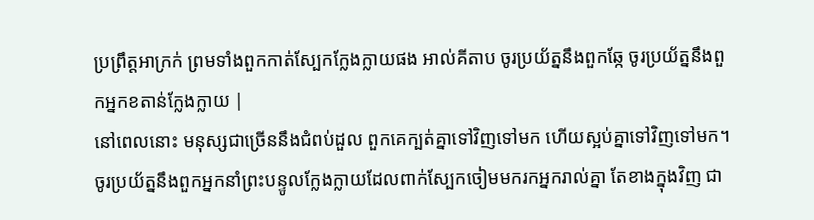ប្រព្រឹត្តអាក្រក់ ព្រមទាំងពួកកាត់ស្បែកក្លែងក្លាយផង អាល់គីតាប ចូរប្រយ័ត្ននឹងពួកឆ្កែ ចូរប្រយ័ត្ននឹងពួកអ្នកខតាន់ក្លែងក្លាយ |
នៅពេលនោះ មនុស្សជាច្រើននឹងជំពប់ដួល ពួកគេក្បត់គ្នាទៅវិញទៅមក ហើយស្អប់គ្នាទៅវិញទៅមក។
ចូរប្រយ័ត្ននឹងពួកអ្នកនាំព្រះបន្ទូលក្លែងក្លាយដែលពាក់ស្បែកចៀមមករកអ្នករាល់គ្នា តែខាងក្នុងវិញ ជា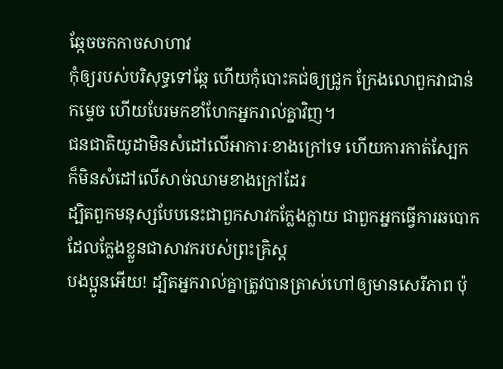ឆ្កែចចកកាចសាហាវ
កុំឲ្យរបស់បរិសុទ្ធទៅឆ្កែ ហើយកុំបោះគជ់ឲ្យជ្រូក ក្រែងលោពួកវាជាន់កម្ទេច ហើយបែរមកខាំហែកអ្នករាល់គ្នាវិញ។
ជនជាតិយូដាមិនសំដៅលើអាការៈខាងក្រៅទេ ហើយការកាត់ស្បែក ក៏មិនសំដៅលើសាច់ឈាមខាងក្រៅដែរ
ដ្បិតពួកមនុស្សបែបនេះជាពួកសាវកក្លែងក្លាយ ជាពួកអ្នកធ្វើការឆបោកដែលក្លែងខ្លួនជាសាវករបស់ព្រះគ្រិស្ដ
បងប្អូនអើយ! ដ្បិតអ្នករាល់គ្នាត្រូវបានត្រាស់ហៅឲ្យមានសេរីភាព ប៉ុ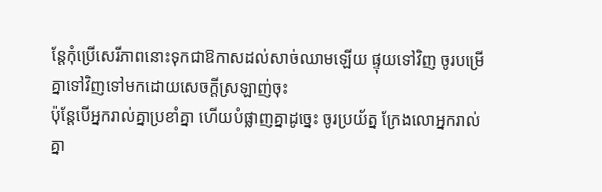ន្ដែកុំប្រើសេរីភាពនោះទុកជាឱកាសដល់សាច់ឈាមឡើយ ផ្ទុយទៅវិញ ចូរបម្រើគ្នាទៅវិញទៅមកដោយសេចក្ដីស្រឡាញ់ចុះ
ប៉ុន្ដែបើអ្នករាល់គ្នាប្រខាំគ្នា ហើយបំផ្លាញគ្នាដូច្នេះ ចូរប្រយ័ត្ន ក្រែងលោអ្នករាល់គ្នា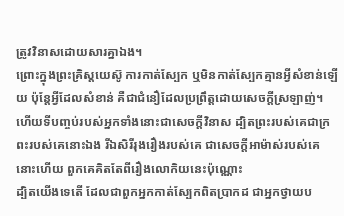ត្រូវវិនាសដោយសារគ្នាឯង។
ព្រោះក្នុងព្រះគ្រិស្ដយេស៊ូ ការកាត់ស្បែក ឬមិនកាត់ស្បែកគ្មានអ្វីសំខាន់ឡើយ ប៉ុន្តែអ្វីដែលសំខាន់ គឺជាជំនឿដែលប្រពឹ្រត្ដដោយសេចក្ដីស្រឡាញ់។
ហើយទីបញ្ចប់របស់អ្នកទាំងនោះជាសេចក្ដីវិនាស ដ្បិតព្រះរបស់គេជាក្រពះរបស់គេនោះឯង រីឯសិរីរុងរឿងរបស់គេ ជាសេចក្ដីអាម៉ាស់របស់គេនោះហើយ ពួកគេគិតតែពីរឿងលោកិយនេះប៉ុណ្ណោះ
ដ្បិតយើងទេតើ ដែលជាពួកអ្នកកាត់ស្បែកពិតប្រាកដ ជាអ្នកថ្វាយប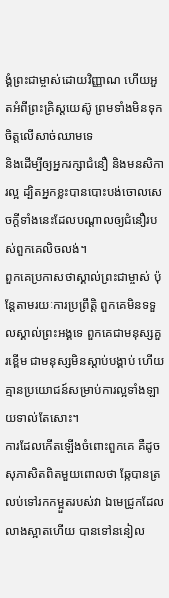ង្គំព្រះជាម្ចាស់ដោយវិញ្ញាណ ហើយអួតអំពីព្រះគ្រិស្ដយេស៊ូ ព្រមទាំងមិនទុកចិត្តលើសាច់ឈាមទេ
និងដើម្បីឲ្យអ្នករក្សាជំនឿ និងមនសិការល្អ ដ្បិតអ្នកខ្លះបានបោះបង់ចោលសេចក្ដីទាំងនេះដែលបណ្ដាលឲ្យជំនឿរបស់ពួកគេលិចលង់។
ពួកគេប្រកាសថាស្គាល់ព្រះជាម្ចាស់ ប៉ុន្ដែតាមរយៈការប្រព្រឹត្តិ ពួកគេមិនទទួលស្គាល់ព្រះអង្គទេ ពួកគេជាមនុស្សគួរខ្ពើម ជាមនុស្សមិនស្ដាប់បង្គាប់ ហើយគ្មានប្រយោជន៍សម្រាប់ការល្អទាំងឡាយទាល់តែសោះ។
ការដែលកើតឡើងចំពោះពួកគេ គឺដូចសុភាសិតពិតមួយពោលថា ឆ្កែបានត្រលប់ទៅរកកម្អួតរបស់វា ឯមេជ្រូកដែលលាងស្អាតហើយ បានទៅននៀល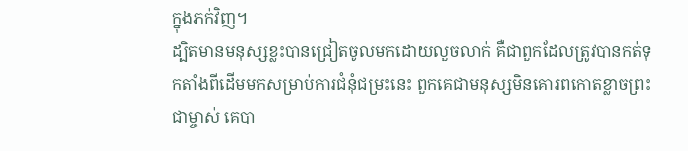ក្នុងភក់វិញ។
ដ្បិតមានមនុស្សខ្លះបានជ្រៀតចូលមកដោយលួចលាក់ គឺជាពួកដែលត្រូវបានកត់ទុកតាំងពីដើមមកសម្រាប់ការជំនុំជម្រះនេះ ពួកគេជាមនុស្សមិនគោរពកោតខ្លាចព្រះជាម្ចាស់ គេបា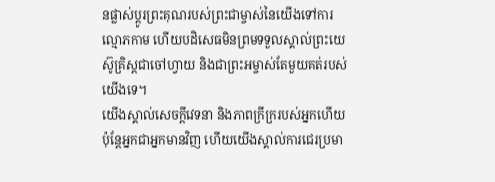នផ្លាស់ប្ដូរព្រះគុណរបស់ព្រះជាម្ចាស់នៃយើងទៅការល្មោភកាម ហើយបដិសេធមិនព្រមទទួលស្គាល់ព្រះយេស៊ូគ្រិស្ដជាចៅហ្វាយ និងជាព្រះអម្ចាស់តែមួយគត់របស់យើងទេ។
យើងស្គាល់សេចក្ដីវេទនា និងភាពក្រីក្ររបស់អ្នកហើយ ប៉ុន្ដែអ្នកជាអ្នកមានវិញ ហើយយើងស្គាល់ការជេរប្រមា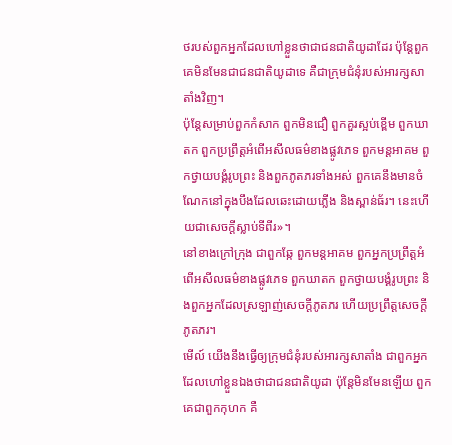ថរបស់ពួកអ្នកដែលហៅខ្លួនថាជាជនជាតិយូដាដែរ ប៉ុន្ដែពួកគេមិនមែនជាជនជាតិយូដាទេ គឺជាក្រុមជំនុំរបស់អារក្សសាតាំងវិញ។
ប៉ុន្ដែសម្រាប់ពួកកំសាក ពួកមិនជឿ ពួកគួរស្អប់ខ្ពើម ពួកឃាតក ពួកប្រព្រឹត្ដអំពើអសីលធម៌ខាងផ្លូវភេទ ពួកមន្ដអាគម ពួកថ្វាយបង្គំរូបព្រះ និងពួកភូតភរទាំងអស់ ពួកគេនឹងមានចំណែកនៅក្នុងបឹងដែលឆេះដោយភ្លើង និងស្ពាន់ធ័រ។ នេះហើយជាសេចក្ដីស្លាប់ទីពីរ»។
នៅខាងក្រៅក្រុង ជាពួកឆ្កែ ពួកមន្ដអាគម ពួកអ្នកប្រព្រឹត្តអំពើអសីលធម៌ខាងផ្លូវភេទ ពួកឃាតក ពួកថ្វាយបង្គំរូបព្រះ និងពួកអ្នកដែលស្រឡាញ់សេចក្តីភូតភរ ហើយប្រពឹ្រត្ដសេចក្ដីភូតភរ។
មើល៍ យើងនឹងធ្វើឲ្យក្រុមជំនុំរបស់អារក្សសាតាំង ជាពួកអ្នកដែលហៅខ្លួនឯងថាជាជនជាតិយូដា ប៉ុន្ដែមិនមែនឡើយ ពួកគេជាពួកកុហក គឺ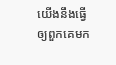យើងនឹងធ្វើឲ្យពួកគេមក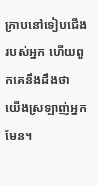ក្រាបនៅទៀបជើងរបស់អ្នក ហើយពួកគេនឹងដឹងថា យើងស្រឡាញ់អ្នកមែន។